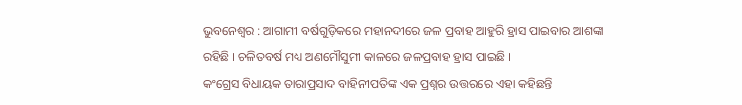ଭୁବନେଶ୍ୱର : ଆଗାମୀ ବର୍ଷଗୁଡ଼ିକରେ ମହାନଦୀରେ ଜଳ ପ୍ରବାହ ଆହୁରି ହ୍ରାସ ପାଇବାର ଆଶଙ୍କା ରହିଛି । ଚଳିତବର୍ଷ ମଧ୍ୟ ଅଣମୌସୁମୀ କାଳରେ ଜଳପ୍ରବାହ ହ୍ରାସ ପାଇଛି ।
କଂଗ୍ରେସ ବିଧାୟକ ତାରାପ୍ରସାଦ ବାହିନୀପତିଙ୍କ ଏକ ପ୍ରଶ୍ନର ଉତ୍ତରରେ ଏହା କହିଛନ୍ତି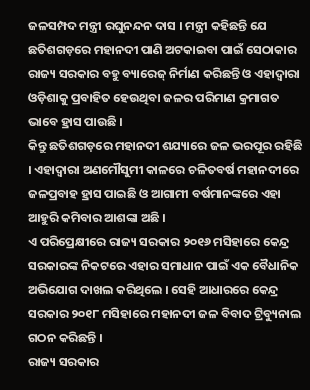ଜଳସମ୍ପଦ ମନ୍ତ୍ରୀ ରଘୁନନ୍ଦନ ଦାସ । ମନ୍ତ୍ରୀ କହିଛନ୍ତି ଯେ ଛତିଶଗଡ଼ରେ ମହାନଦୀ ପାଣି ଅଟକାଇବା ପାଇଁ ସେଠାକାର ରାଜ୍ୟ ସରକାର ବହୁ ବ୍ୟାରେଜ୍ ନିର୍ମାଣ କରିଛନ୍ତି ଓ ଏହାଦ୍ୱାରା ଓଡ଼ିଶାକୁ ପ୍ରବାହିତ ହେଉଥିବା ଜଳର ପରିମାଣ କ୍ରମାଗତ ଭାବେ ହ୍ରାସ ପାଉଛି ।
କିନ୍ତୁ ଛତିଶଗଡ଼ରେ ମହାନଦୀ ଶଯ୍ୟାରେ ଜଳ ଭରପୂର ରହିଛି । ଏହାଦ୍ୱାରା ଅଣମୌସୁମୀ କାଳରେ ଚଳିତବର୍ଷ ମହାନଦୀରେ ଜଳପ୍ରବାହ ହ୍ରାସ ପାଇଛି ଓ ଆଗାମୀ ବର୍ଷମାନଙ୍କରେ ଏହା ଆହୁରି କମିବାର ଆଶଙ୍କା ଅଛି ।
ଏ ପରିପ୍ରେକ୍ଷୀରେ ରାଜ୍ୟ ସରକାର ୨୦୧୬ ମସିହାରେ କେନ୍ଦ୍ର ସରକାରଙ୍କ ନିକଟରେ ଏହାର ସମାଧାନ ପାଇଁ ଏକ ବୈଧାନିକ ଅଭିଯୋଗ ଦାଖଲ କରିଥିଲେ । ସେହି ଆଧାରରେ କେନ୍ଦ୍ର ସରକାର ୨୦୧୮ ମସିହାରେ ମହାନଦୀ ଜଳ ବିବାଦ ଟ୍ରିବ୍ୟୁନାଲ ଗଠନ କରିଛନ୍ତି ।
ରାଜ୍ୟ ସରକାର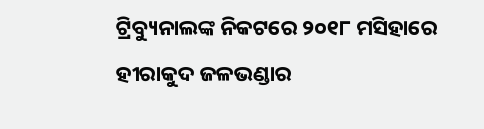ଟ୍ରିବ୍ୟୁନାଲଙ୍କ ନିକଟରେ ୨୦୧୮ ମସିହାରେ ହୀରାକୁଦ ଜଳଭଣ୍ଡାର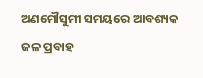ଅଣମୌସୁମୀ ସମୟରେ ଆବଶ୍ୟକ ଜଳ ପ୍ରବାହ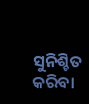ସୁନିଶ୍ଚିତ କରିବା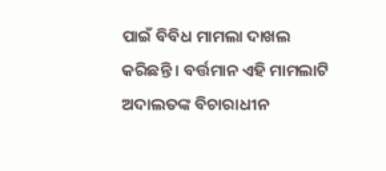ପାଇଁ ବିବିଧ ମାମଲା ଦାଖଲ କରିଛନ୍ତି । ବର୍ତ୍ତମାନ ଏହି ମାମଲାଟି ଅଦାଲତଙ୍କ ବିଚାରାଧୀନ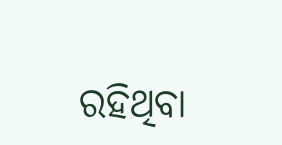ରହିଥିବା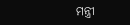ମନ୍ତ୍ରୀ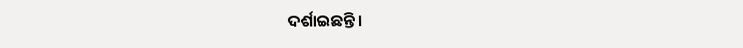ଦର୍ଶାଇଛନ୍ତି ।